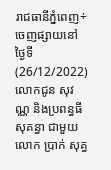រាជធានីភ្នំពេញ÷ចេញផ្សាយនៅថ្ងៃទី(26/12/2022) លោកជូន សុវណ្ណ និងប្រពន្ធធី សុគន្ធា ជាមួយលោក ប្រាក់ សុគ្ធ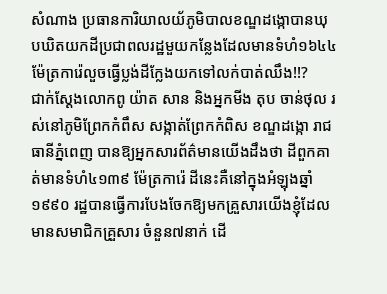សំណាង ប្រធានការិយាលយ័ភូមិបាលខណ្ឌដង្កោបានឃុបឃិតយកដីប្រជាពលរដ្ឋមួយកន្លែងដែលមានទំហំ១៦៤៤ម៉ែត្រការ៉េលួចធ្វើប្លង់ដីក្លែងយកទៅលក់បាត់ឈឹង!!?
ជាក់ស្ដែងលោកពូ យ៉ាត សាន និងអ្នកមីង តុប ចាន់ថុល រស់នៅភូមិព្រែកកំពឹស សង្កាត់ព្រែកកំពិស ខណ្ឌដង្កោ រាជធានីភ្នំពេញ បានឱ្យអ្នកសារព័ត៌មានយើងដឹងថា ដីពួកគាត់មានទំហំ៤១៣៩ ម៉ែត្រការ៉េ ដីនេះគឺនៅក្នុងអំឡុងឆ្នាំ១៩៩០ រដ្ឋបានធ្វើការបែងចែកឱ្យមកគ្រួសារយើងខ្ញុំដែលមានសមាជិកគ្រួសារ ចំនួន៧នាក់ ដើ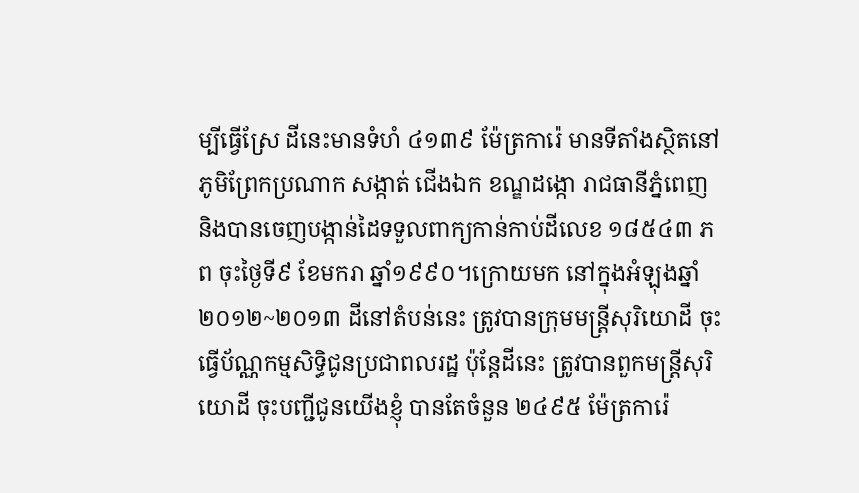ម្បីធ្វើស្រែ ដីនេះមានទំហំ ៤១៣៩ ម៉ែត្រការ៉េ មានទីតាំងស្ថិតនៅ ភូមិព្រែកប្រណាក សង្កាត់ ជើងឯក ខណ្ឌដង្កោ រាជធានីភ្នំពេញ និងបានចេញបង្កាន់ដៃទទួលពាក្យកាន់កាប់ដីលេខ ១៨៥៤៣ ភព ចុះថ្ងៃទី៩ ខែមករា ឆ្នាំ១៩៩០។ក្រោយមក នៅក្នុងអំឡុងឆ្នាំ២០១២~២០១៣ ដីនៅតំបន់នេះ ត្រូវបានក្រុមមន្ត្រីសុរិយោដី ចុះធ្វើប័ណ្ណកម្មសិទ្ធិជូនប្រជាពលរដ្ឋ ប៉ុនែ្តដីនេះ ត្រូវបានពួកមន្ត្រីសុរិយោដី ចុះបញ្ជីជូនយើងខ្ញុំ បានតែចំនួន ២៤៩៥ ម៉ែត្រការ៉េ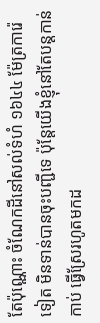តែប៉ុណ្ណោះ ចំណែកដីនៅសល់ទំហំ ១៦៤៤ ម៉ែត្រការ៉េទៀត មិនទាន់បានចុះបញ្ជីទេ ប៉ុនែ្តយើងខ្ញុំនៅតែបន្តកាន់កាប់ ធ្វើស្រែរហូតមកដ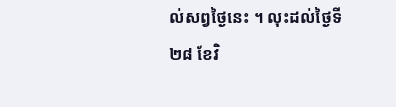ល់សព្វថ្ងៃនេះ ។ លុះដល់ថ្ងៃទី២៨ ខែវិ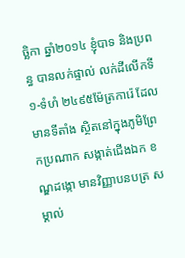ច្ឆិកា ឆ្នាំ២០១៤ ខ្ញុំបាទ និងប្រពន្ធ បានលក់ផ្ទាល់ លក់ដីលើកទី១-ទំហំ ២៤៩៥ម៉ែត្រការ៉េ ដែលមានទីតាំង ស្ថិតនៅក្នុងភូមិព្រែកប្រណាក សង្កាត់ជើងឯក ខណ្ឌដង្កោ មានវិញ្ញាបនបត្រ សម្គាល់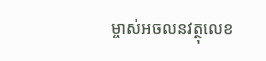ម្ចាស់អចលនវត្ថុលេខ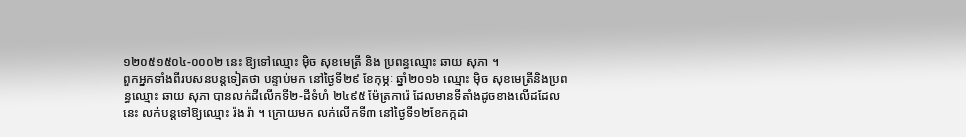១២០៥១៥០៤-០០០២ នេះ ឱ្យទៅឈ្មោះ ម៉ិច សុខមេត្រី និង ប្រពន្ធឈ្មោះ ឆាយ សុភា ។
ពួកអ្នកទាំងពីរបសនបន្តទៀតថា បន្ទាប់មក នៅថ្ងៃទី២៩ ខែកុម្ភៈ ឆ្នាំ២០១៦ ឈ្មោះ ម៉ិច សុខមេត្រីនិងប្រពន្ធឈ្មោះ ឆាយ សុភា បានលក់ដីលើកទី២-ដីទំហំ ២៤៩៥ ម៉ែត្រការ៉េ ដែលមានទីតាំងដូចខាងលើដដែលនេះ លក់បន្តទៅឱ្យឈ្មោះ រ៉ង រ៉ា ។ ក្រោយមក លក់លើកទី៣ នៅថ្ងៃទី១២ខែកក្កដា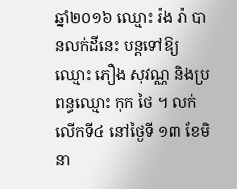ឆ្នាំ២០១៦ ឈ្មោះ រ៉ង រ៉ា បានលក់ដីនេះ បន្តទៅឱ្យឈ្មោះ ភឿង សុវណ្ណ និងប្រពន្ធឈ្មោះ កុក ថៃ ។ លក់លើកទី៤ នៅថ្ងៃទី ១៣ ខែមិនា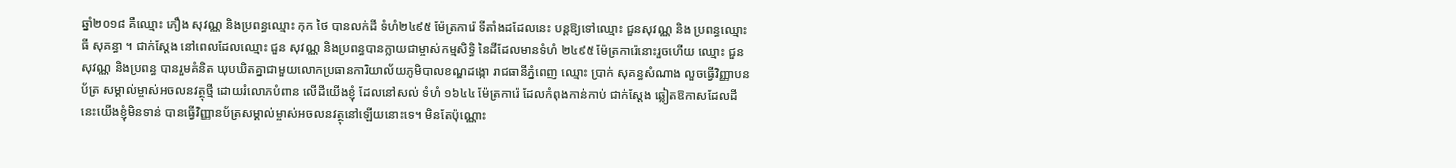ឆ្នាំ២០១៨ គឺឈ្មោះ ភឿង សុវណ្ណ និងប្រពន្ធឈ្មោះ កុក ថៃ បានលក់ដី ទំហំ២៤៩៥ ម៉ែត្រការ៉េ ទីតាំងដដែលនេះ បន្តឱ្យទៅឈ្មោះ ជួនសុវណ្ណ និង ប្រពន្ធឈ្មោះ ធី សុគន្ធា ។ ជាក់ស្ដែង នៅពេលដែលឈ្មោះ ជួន សុវណ្ណ និងប្រពន្ធបានក្លាយជាម្ចាស់កម្មសិទ្ធិ នៃដីដែលមានទំហំ ២៤៩៥ ម៉ែត្រការ៉េនោះរួចហើយ ឈ្មោះ ជួនសុវណ្ណ និងប្រពន្ធ បានរួមគំនិត ឃុបឃិតគ្នាជាមួយលោកប្រធានការិយាល័យភូមិបាលខណ្ឌដង្កោ រាជធានីភ្នំពេញ ឈ្មោះ ប្រាក់ សុគន្ធសំណាង លួចធ្វើវិញ្ញាបនប័ត្រ សម្គាល់ម្ចាស់អចលនវត្ថុថ្មី ដោយរំលោភបំពាន លើដីយើងខ្ញុំ ដែលនៅសល់ ទំហំ ១៦៤៤ ម៉ែត្រការ៉េ ដែលកំពុងកាន់កាប់ ជាក់ស្ដែង ឆ្លៀតឱកាសដែលដីនេះយើងខ្ញុំមិនទាន់ បានធ្វើវិញ្ញានប័ត្រសម្គាល់ម្ចាស់អចលនវត្ថុនៅឡើយនោះទេ។ មិនតែប៉ុណ្ណោះ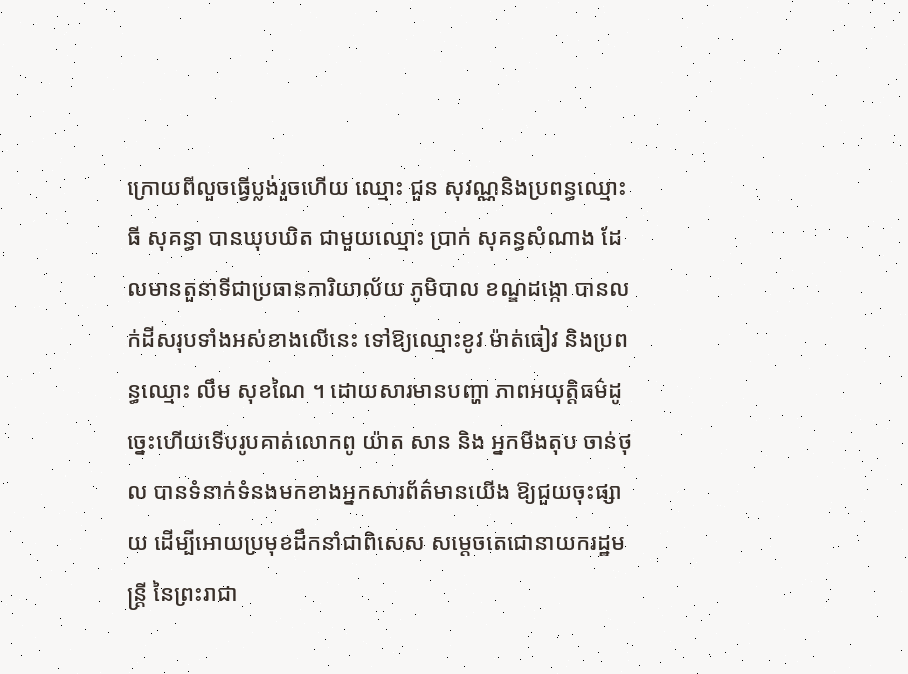ក្រោយពីលួចធ្វើប្លង់រួចហើយ ឈ្មោះ ជួន សុវណ្ណនិងប្រពន្ធឈ្មោះ ធី សុគន្ធា បានឃុបឃិត ជាមួយឈ្មោះ ប្រាក់ សុគន្ធសំណាង ដែលមានតួនាទីជាប្រធានការិយាល័យ ភូមិបាល ខណ្ឌដង្កោ បានលក់ដីសរុបទាំងអស់ខាងលើនេះ ទៅឱ្យឈ្មោះខូវ ម៉ាត់ធៀវ និងប្រពន្ធឈ្មោះ លឹម សុខណៃ ។ ដោយសារមានបញ្ហា ភាពអយុត្តិធម៌ដូច្នេះហើយទើបរូបគាត់លោកពូ យ៉ាត សាន និង អ្នកមីងតុប ចាន់ថុល បានទំនាក់ទំនងមកខាងអ្នកសារព័ត៌មានយើង ឱ្យជួយចុះផ្សាយ ដើម្បីអោយប្រមុខដឹកនាំជាពិសេស សម្ដេចតេជោនាយករដ្ឋមន្ត្រី នៃព្រះរាជា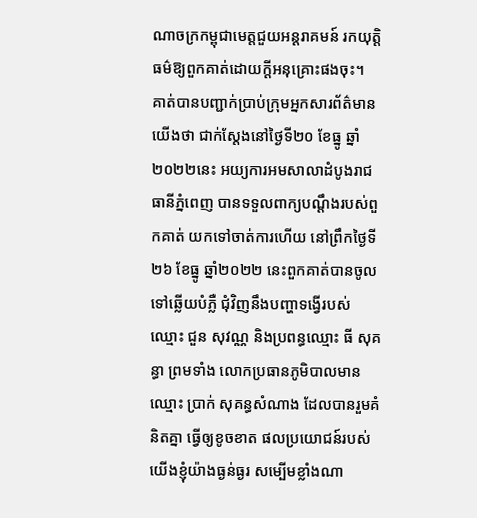ណាចក្រកម្ពុជាមេត្តជួយអន្ដរាគមន៍ រកយុត្តិធម៌ឱ្យពួកគាត់ដោយក្ដីអនុគ្រោះផងចុះ។
គាត់បានបញ្ជាក់ប្រាប់ក្រុមអ្នកសារព័ត៌មានយើងថា ជាក់ស្តែងនៅថ្ងៃទី២០ ខែធ្នូ ឆ្នាំ២០២២នេះ អយ្យការអមសាលាដំបូងរាជធានីភ្នំពេញ បានទទួលពាក្យបណ្ដឹងរបស់ពួកគាត់ យកទៅចាត់ការហើយ នៅព្រឹកថ្ងៃទី២៦ ខែធ្នូ ឆ្នាំ២០២២ នេះពួកគាត់បានចូលទៅឆ្លើយបំភ្លឺ ជុំវិញនឹងបញ្ហាទង្វើរបស់ឈ្មោះ ជួន សុវណ្ណ និងប្រពន្ធឈ្មោះ ធី សុគន្ធា ព្រមទាំង លោកប្រធានភូមិបាលមានឈ្មោះ ប្រាក់ សុគន្ធសំណាង ដែលបានរួមគំនិតគ្នា ធ្វើឲ្យខូចខាត ផលប្រយោជន៍របស់យើងខ្ញុំយ៉ាងធ្ងន់ធ្ងរ សម្បើមខ្លាំងណា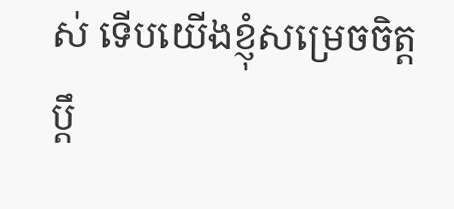ស់ ទើបយើងខ្ញុំសម្រេចចិត្ដប្ដឹ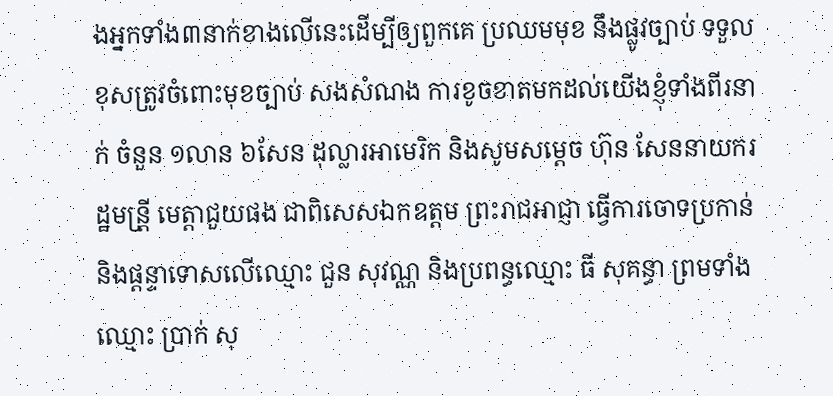ងអ្នកទាំង៣នាក់ខាងលើនេះដើម្បីឲ្យពួកគេ ប្រឈមមុខ នឹងផ្លូវច្បាប់ ទទួលខុសត្រូវចំពោះមុខច្បាប់ សងសំណង ការខូចខាតមកដល់យើងខ្ញុំទាំងពីរនាក់ ចំនួន ១លាន ៦សែន ដុល្លារអាមេរិក និងសូមសម្តេច ហ៊ុន សែននាយករដ្ឋមន្រី្ត មេត្តាជួយផង ជាពិសេសឯកឧត្តម ព្រះរាជអាជ្ញា ធ្វើការចោទប្រកាន់ និងផ្ដន្ទាទោសលើឈ្មោះ ជួន សុវណ្ណ និងប្រពន្ធឈ្មោះ ធី សុគន្ធា ព្រមទាំងឈ្មោះ ប្រាក់ សុ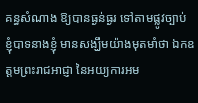គន្ធសំណាង ឱ្យបានធ្ងន់ធ្ងរ ទៅតាមផ្លូវច្បាប់ ខ្ញុំបាទនាងខ្ញុំ មានសង្ឃឹមយ៉ាងមុតមាំថា ឯកឧត្តមព្រះរាជអាជ្ញា នៃអយ្យការអម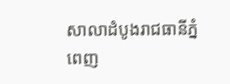សាលាដំបូងរាជធានីភ្នំពេញ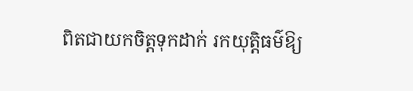ពិតជាយកចិត្តទុកដាក់ រកយុត្តិធម៌ឱ្យ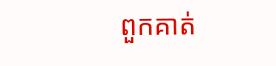ពួកគាត់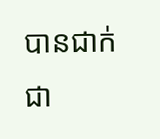បានជាក់ជា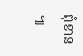ពុំខាន ៕